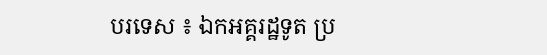បរទេស ៖ ឯកអគ្គរដ្ឋទូត ប្រ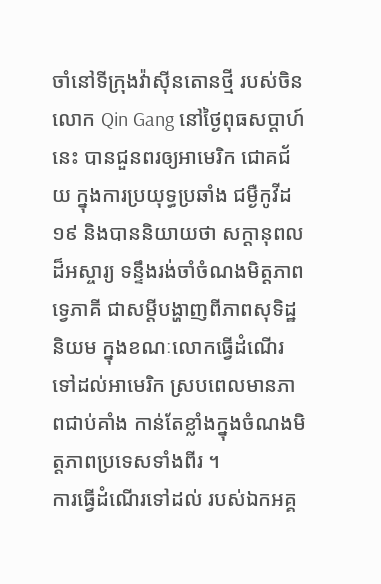ចាំនៅទីក្រុងវ៉ាស៊ីនតោនថ្មី របស់ចិន លោក Qin Gang នៅថ្ងៃពុធសប្ដាហ៍នេះ បានជួនពរឲ្យអាមេរិក ជោគជ័យ ក្នុងការប្រយុទ្ធប្រឆាំង ជម្ងឺកូវីដ១៩ និងបាននិយាយថា សក្ដានុពលដ៏អស្ចារ្យ ទន្ទឹងរង់ចាំចំណងមិត្តភាពទ្វេភាគី ជាសម្តីបង្ហាញពីភាពសុទិដ្ឋនិយម ក្នុងខណៈលោកធ្វើដំណើរ ទៅដល់អាមេរិក ស្របពេលមានភាពជាប់គាំង កាន់តែខ្លាំងក្នុងចំណងមិត្តភាពប្រទេសទាំងពីរ ។
ការធ្វើដំណើរទៅដល់ របស់ឯកអគ្គ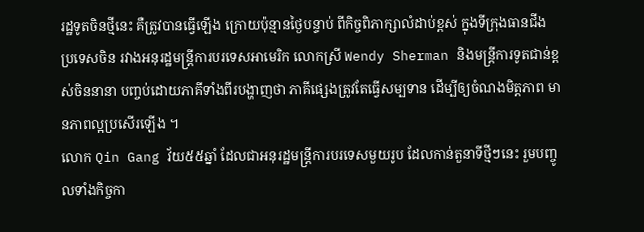រដ្ឋទូតចិនថ្មីនេះ គឺត្រូវបានធ្វើឡើង ក្រោយប៉ុន្មានថ្ងៃបន្ទាប់ ពីកិច្ចពិភាក្សាលំដាប់ខ្ពស់ ក្នុងទីក្រុងធានជីង ប្រទេសចិន រវាងអនុរដ្ឋមន្ត្រីការបរទេសអាមេរិក លោកស្រី Wendy Sherman និងមន្ត្រីការទូតជាន់ខ្ពស់ចិននានា បញ្ចប់ដោយភាគីទាំងពីរបង្ហាញថា ភាគីផ្សេងត្រូវតែធ្វើសម្បទាន ដើម្បីឲ្យចំណងមិត្តភាព មានភាពល្អប្រសើរឡើង ។
លោក Qin Gang វ័យ៥៥ឆ្នាំ ដែលជាអនុរដ្ឋមន្ត្រីការបរទេសមួយរូប ដែលកាន់តួនាទីថ្មីៗនេះ រួមបញ្ចូលទាំងកិច្ចកា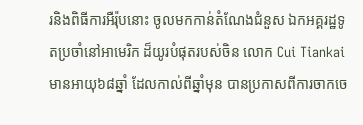រនិងពិធីការអឺរ៉ុបនោះ ចូលមកកាន់តំណែងជំនួស ឯកអគ្គរដ្ឋទូតប្រចាំនៅអាមេរិក ដ៏យូរបំផុតរបស់ចិន លោក Cui Tiankai មានអាយុ៦៨ឆ្នាំ ដែលកាល់ពីឆ្នាំមុន បានប្រកាសពីការចាកចេ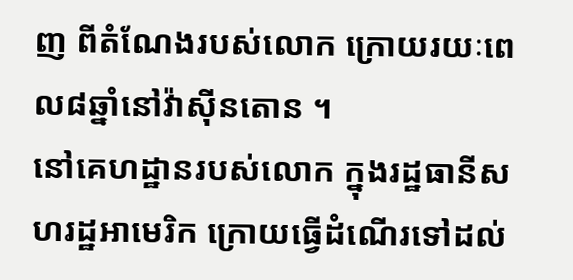ញ ពីតំណែងរបស់លោក ក្រោយរយៈពេល៨ឆ្នាំនៅវ៉ាស៊ីនតោន ។
នៅគេហដ្ឋានរបស់លោក ក្នុងរដ្ឋធានីសហរដ្ឋអាមេរិក ក្រោយធ្វើដំណើរទៅដល់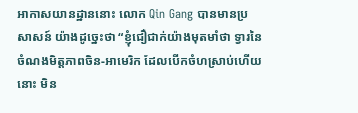អាកាសយានដ្ឋាននោះ លោក Qin Gang បានមានប្រសាសន៍ យ៉ាងដូច្នេះថា “ខ្ញុំជឿជាក់យ៉ាងមុតមាំថា ទ្វារនៃចំណងមិត្តភាពចិន-អាមេរិក ដែលបើកចំហស្រាប់ហើយនោះ មិន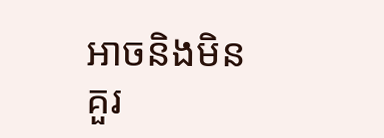អាចនិងមិនគួរ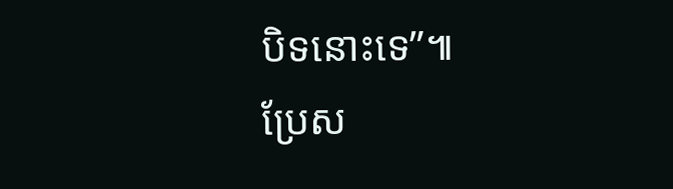បិទនោះទេ”៕
ប្រែស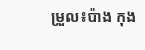ម្រួល៖ប៉ាង កុង